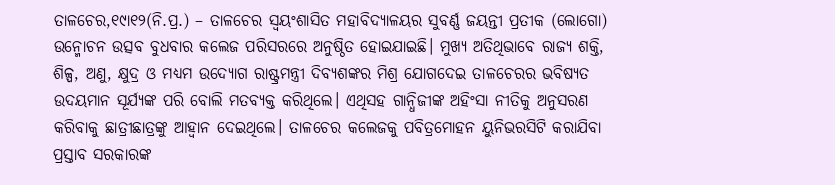ତାଳଚେର,୧୯ା୧୨(ନି.ପ୍ର.) – ତାଳଚେର ସ୍ବୟଂଶାସିତ ମହାବିଦ୍ୟାଳୟର ସୁବର୍ଣ୍ଣ ଜୟନ୍ତୀ ପ୍ରତୀକ (ଲୋଗୋ) ଉନ୍ମୋଚନ ଉତ୍ସବ ବୁଧବାର କଲେଜ ପରିସରରେ ଅନୁଷ୍ଠିତ ହୋଇଯାଇଛି। ମୁଖ୍ୟ ଅତିଥିଭାବେ ରାଜ୍ୟ ଶକ୍ତି, ଶିଳ୍ପ, ଅଣୁ, କ୍ଷୁଦ୍ର ଓ ମଧ୍ୟମ ଉଦ୍ୟୋଗ ରାଷ୍ଟ୍ରମନ୍ତ୍ରୀ ଦିବ୍ୟଶଙ୍କର ମିଶ୍ର ଯୋଗଦେଇ ତାଳଚେରର ଭବିଷ୍ୟତ ଉଦୟମାନ ସୂର୍ଯ୍ୟଙ୍କ ପରି ବୋଲି ମତବ୍ୟକ୍ତ କରିଥିଲେ। ଏଥିସହ ଗାନ୍ଧିଜୀଙ୍କ ଅହିଂସା ନୀତିକୁ ଅନୁସରଣ କରିବାକୁ ଛାତ୍ରୀଛାତ୍ରଙ୍କୁ ଆହ୍ବାନ ଦେଇଥିଲେ। ତାଳଚେର କଲେଜକୁ ପବିତ୍ରମୋହନ ୟୁନିଭରସିଟି କରାଯିବା ପ୍ରସ୍ତାବ ସରକାରଙ୍କ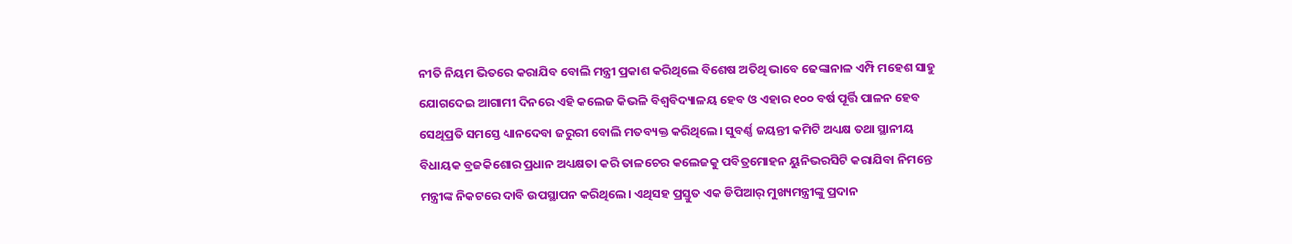ନୀତି ନିୟମ ଭିତରେ କରାଯିବ ବୋଲି ମନ୍ତ୍ରୀ ପ୍ରକାଶ କରିଥିଲେ ବିଶେଷ ଅତିଥି ଭାବେ ଢେଙ୍କାନାଳ ଏମ୍ପି ମହେଶ ସାହୁ ଯୋଗଦେଇ ଆଗାମୀ ଦିନରେ ଏହି କଲେଜ କିଭଳି ବିଶ୍ୱବିଦ୍ୟାଳୟ ହେବ ଓ ଏହାର ୧୦୦ ବର୍ଷ ପୂର୍ତ୍ତି ପାଳନ ହେବ ସେଥିପ୍ରତି ସମସ୍ତେ ଧ୍ୟାନଦେବା ଜରୁରୀ ବୋଲି ମତବ୍ୟକ୍ତ କରିଥିଲେ। ସୁବର୍ଣ୍ଣ ଜୟନ୍ତୀ କମିଟି ଅଧ୍ୟକ୍ଷ ତଥା ସ୍ଥାନୀୟ ବିଧାୟକ ବ୍ରଜକିଶୋର ପ୍ରଧାନ ଅଧ୍ୟକ୍ଷତା କରି ତାଳଚେର କଲେଜକୁ ପବିତ୍ରମୋହନ ୟୁନିଭରସିଟି କରାଯିବା ନିମନ୍ତେ ମନ୍ତ୍ରୀଙ୍କ ନିକଟରେ ଦାବି ଉପସ୍ଥାପନ କରିଥିଲେ। ଏଥିସହ ପ୍ରସ୍ତୁତ ଏକ ଡିପିଆର୍ ମୁଖ୍ୟମନ୍ତ୍ରୀଙ୍କୁ ପ୍ରଦାନ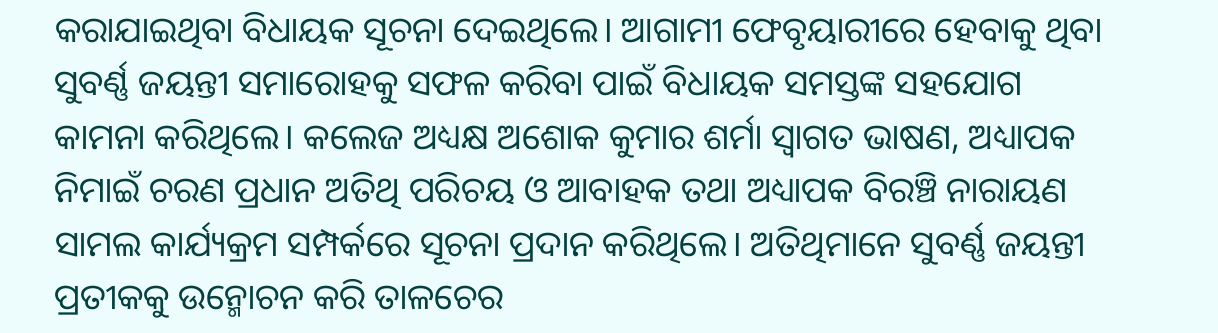କରାଯାଇଥିବା ବିଧାୟକ ସୂଚନା ଦେଇଥିଲେ। ଆଗାମୀ ଫେବୃୟାରୀରେ ହେବାକୁ ଥିବା ସୁବର୍ଣ୍ଣ ଜୟନ୍ତୀ ସମାରୋହକୁ ସଫଳ କରିବା ପାଇଁ ବିଧାୟକ ସମସ୍ତଙ୍କ ସହଯୋଗ କାମନା କରିଥିଲେ। କଲେଜ ଅଧ୍ୟକ୍ଷ ଅଶୋକ କୁମାର ଶର୍ମା ସ୍ବାଗତ ଭାଷଣ, ଅଧ୍ୟାପକ ନିମାଇଁ ଚରଣ ପ୍ରଧାନ ଅତିଥି ପରିଚୟ ଓ ଆବାହକ ତଥା ଅଧ୍ୟାପକ ବିରଞ୍ଚି ନାରାୟଣ ସାମଲ କାର୍ଯ୍ୟକ୍ରମ ସମ୍ପର୍କରେ ସୂଚନା ପ୍ରଦାନ କରିଥିଲେ। ଅତିଥିମାନେ ସୁବର୍ଣ୍ଣ ଜୟନ୍ତୀ ପ୍ରତୀକକୁ ଉନ୍ମୋଚନ କରି ତାଳଚେର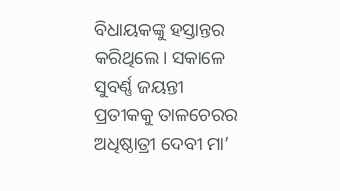ବିଧାୟକଙ୍କୁ ହସ୍ତାନ୍ତର କରିଥିଲେ। ସକାଳେ ସୁବର୍ଣ୍ଣ ଜୟନ୍ତୀ ପ୍ରତୀକକୁ ତାଳଚେରର ଅଧିଷ୍ଠାତ୍ରୀ ଦେବୀ ମା’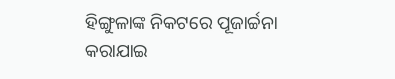ହିଙ୍ଗୁଳାଙ୍କ ନିକଟରେ ପୂଜାର୍ଚ୍ଚନା କରାଯାଇ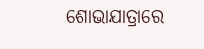ଶୋଭାଯାତ୍ରାରେ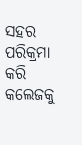ସହର ପରିକ୍ରମା କରି କଲେଜକୁ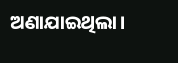ଅଣାଯାଇଥିଲା।